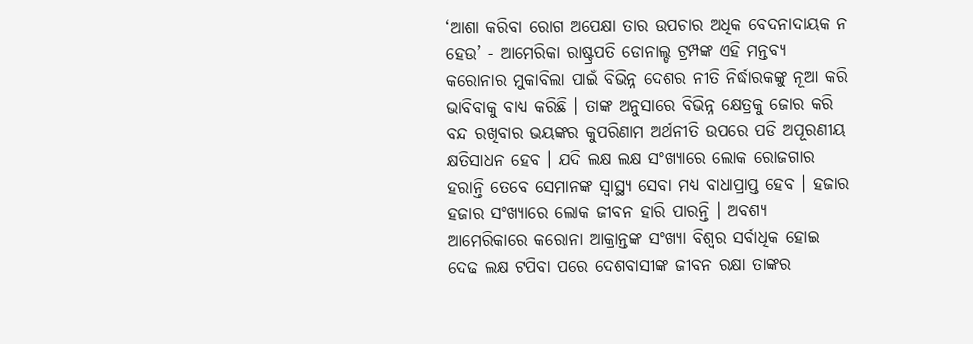‘ଆଶା କରିବା ରୋଗ ଅପେକ୍ଷା ତାର ଉପଚାର ଅଧିକ ବେଦନାଦାୟକ ନ ହେଉ’ - ଆମେରିକା ରାଷ୍ଟ୍ରପତି ଡୋନାଲ୍ଡ ଟ୍ରମ୍ପଙ୍କ ଏହି ମନ୍ତବ୍ୟ କରୋନାର ମୁକାବିଲା ପାଇଁ ବିଭିନ୍ନ ଦେଶର ନୀତି ନିର୍ଦ୍ଧାରକଙ୍କୁ ନୂଆ କରି ଭାବିବାକୁ ବାଧ୍ୟ କରିଛି । ତାଙ୍କ ଅନୁସାରେ ବିଭିନ୍ନ କ୍ଷେତ୍ରକୁ ଜୋର କରି ବନ୍ଦ ରଖିବାର ଭୟଙ୍କର କୁପରିଣାମ ଅର୍ଥନୀତି ଉପରେ ପଡି ଅପୂରଣୀୟ କ୍ଷତିସାଧନ ହେବ । ଯଦି ଲକ୍ଷ ଲକ୍ଷ ସଂଖ୍ୟାରେ ଲୋକ ରୋଜଗାର ହରାନ୍ତି ତେବେ ସେମାନଙ୍କ ସ୍ୱାସ୍ଥ୍ୟ ସେବା ମଧ୍ୟ ବାଧାପ୍ରାପ୍ତ ହେବ । ହଜାର ହଜାର ସଂଖ୍ୟାରେ ଲୋକ ଜୀବନ ହାରି ପାରନ୍ତି । ଅବଶ୍ୟ ଆମେରିକାରେ କରୋନା ଆକ୍ରାନ୍ତଙ୍କ ସଂଖ୍ୟା ବିଶ୍ୱର ସର୍ବାଧିକ ହୋଇ ଦେଢ ଲକ୍ଷ ଟପିବା ପରେ ଦେଶବାସୀଙ୍କ ଜୀବନ ରକ୍ଷା ତାଙ୍କର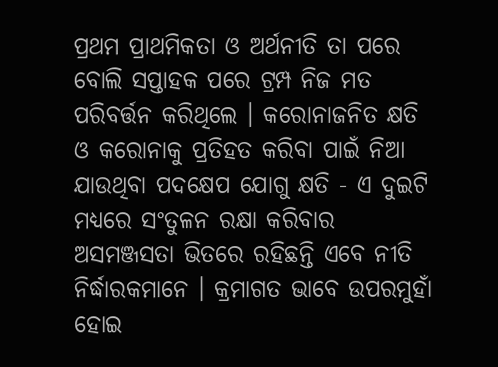ପ୍ରଥମ ପ୍ରାଥମିକତା ଓ ଅର୍ଥନୀତି ତା ପରେ ବୋଲି ସପ୍ତାହକ ପରେ ଟ୍ରମ୍ପ ନିଜ ମତ ପରିବର୍ତ୍ତନ କରିଥିଲେ । କରୋନାଜନିତ କ୍ଷତି ଓ କରୋନାକୁ ପ୍ରତିହତ କରିବା ପାଇଁ ନିଆ ଯାଉଥିବା ପଦକ୍ଷେପ ଯୋଗୁ କ୍ଷତି - ଏ ଦୁଇଟି ମଧ୍ୟରେ ସଂତୁଳନ ରକ୍ଷା କରିବାର ଅସମଞ୍ଜସତା ଭିତରେ ରହିଛନ୍ତି ଏବେ ନୀତି ନିର୍ଦ୍ଧାରକମାନେ । କ୍ରମାଗତ ଭାବେ ଉପରମୁହାଁ ହୋଇ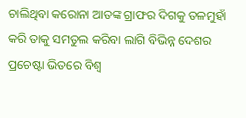ଚାଲିଥିବା କରୋନା ଆତଙ୍କ ଗ୍ରାଫର ଦିଗକୁ ତଳମୁହାଁ କରି ତାକୁ ସମତୁଲ କରିବା ଲାଗି ବିଭିନ୍ନ ଦେଶର ପ୍ରଚେଷ୍ଟା ଭିତରେ ବିଶ୍ୱ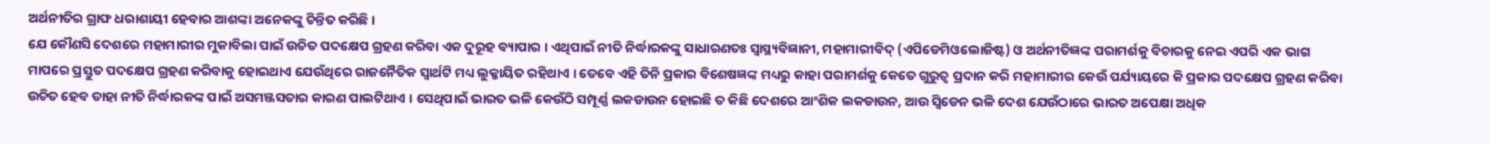ଅର୍ଥନୀତିର ଗ୍ରାଫ ଧରାଶାୟୀ ହେବାର ଆଶଙ୍କା ଅନେକଙ୍କୁ ଚିନ୍ତିତ କରିଛି ।
ଯେ କୌଣସି ଦେଶରେ ମହାମାରୀର ମୁକାବିଲା ପାଇଁ ଉଚିତ ପଦକ୍ଷେପ ଗ୍ରହଣ କରିବା ଏକ ଦୁରୂହ ବ୍ୟାପାର । ଏଥିପାଇଁ ନୀତି ନିର୍ଦ୍ଧାରକଙ୍କୁ ସାଧାରଣତଃ ସ୍ୱାସ୍ଥ୍ୟବିଜ୍ଞାନୀ, ମହାମାରୀବିଦ୍ (ଏପିଡେମିଓଲୋଜିଷ୍ଟ) ଓ ଅର୍ଥନୀତିଜ୍ଞଙ୍କ ପରାମର୍ଶକୁ ବିଚାରକୁ ନେଇ ଏପରି ଏକ ଭାଗ ମାପରେ ପ୍ରସ୍ତୁତ ପଦକ୍ଷେପ ଗ୍ରହଣ କରିବାକୁ ହୋଇଥାଏ ଯେଉଁଥିରେ ରାଜନୈତିକ ସ୍ୱାର୍ଥଟି ମଧ୍ୟ ଲୁକ୍କାୟିତ ରହିଥାଏ । ତେବେ ଏହି ତିନି ପ୍ରକାର ବିଶେଷଜ୍ଞଙ୍କ ମଧ୍ୟରୁ କାହା ପରାମର୍ଶକୁ କେତେ ଗୁରୁତ୍ୱ ପ୍ରଦାନ କରି ମହାମାରୀର କେଉଁ ପର୍ଯ୍ୟାୟରେ କି ପ୍ରକାର ପଦକ୍ଷେପ ଗ୍ରହଣ କରିବା ଉଚିତ ହେବ ତାହା ନୀତି ନିର୍ଦ୍ଧାରକଙ୍କ ପାଇଁ ଅସମଞ୍ଜସତାର କାରଣ ପାଲଟିଥାଏ । ସେଥିପାଇଁ ଭାରତ ଭଳି କେଉଁଠି ସମ୍ପୂର୍ଣ୍ଣ ଲକଡାଉନ ହୋଇଛି ତ କିଛି ଦେଶରେ ଆଂଶିକ ଲକଡାଉନ, ଆଉ ସ୍ୱିଡେନ ଭଳି ଦେଶ ଯେଉଁଠାରେ ଭାରତ ଅପେକ୍ଷା ଅଧିକ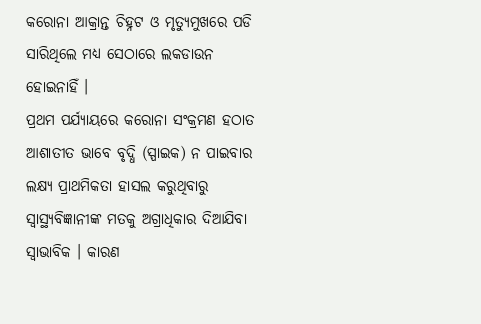କରୋନା ଆକ୍ରାନ୍ତ ଚିହ୍ନଟ ଓ ମୃତ୍ୟୁମୁଖରେ ପଡି ସାରିଥିଲେ ମଧ୍ୟ ସେଠାରେ ଲକଡାଉନ ହୋଇନାହିଁ ।
ପ୍ରଥମ ପର୍ଯ୍ୟାୟରେ କରୋନା ସଂକ୍ରମଣ ହଠାତ ଆଶାତୀତ ଭାବେ ବୃଦ୍ଧି (ସ୍ପାଇକ) ନ ପାଇବାର ଲକ୍ଷ୍ୟ ପ୍ରାଥମିକତା ହାସଲ କରୁଥିବାରୁ ସ୍ୱାସ୍ଥ୍ୟବିଜ୍ଞାନୀଙ୍କ ମତକୁ ଅଗ୍ରାଧିକାର ଦିଆଯିବା ସ୍ୱାଭାବିକ । କାରଣ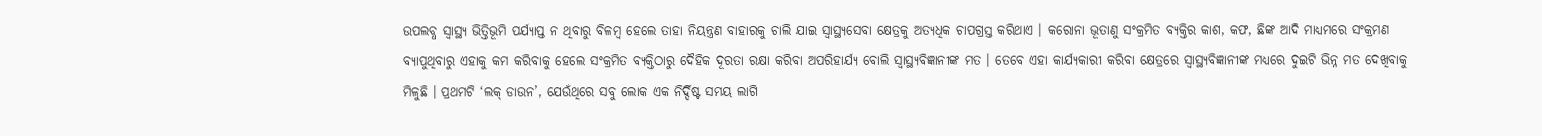ଉପଲବ୍ଧ ସ୍ୱାସ୍ଥ୍ୟ ଭିତ୍ତିଭୂମି ପର୍ଯ୍ୟାପ୍ତ ନ ଥିବାରୁ ବିଳମ୍ବ ହେଲେ ତାହା ନିୟନ୍ତ୍ରଣ ବାହାରକୁ ଚାଲି ଯାଇ ସ୍ୱାସ୍ଥ୍ୟସେବା କ୍ଷେତ୍ରକୁ ଅତ୍ୟଧିକ ଚାପଗ୍ରସ୍ତ କରିଥାଏ । କରୋନା ଭୂତାଣୁ ସଂକ୍ରମିତ ବ୍ୟକ୍ତିର କାଶ, କଫ, ଛିଙ୍କ ଆଦି ମାଧ୍ୟମରେ ସଂକ୍ରମଣ ବ୍ୟାପୁଥିବାରୁ ଏହାକୁ କମ କରିବାକୁ ହେଲେ ସଂକ୍ରମିତ ବ୍ୟକ୍ତିଠାରୁ ଦୈହିକ ଦୂରତା ରକ୍ଷା କରିବା ଅପରିହାର୍ଯ୍ୟ ବୋଲି ସ୍ୱାସ୍ଥ୍ୟବିଜ୍ଞାନୀଙ୍କ ମତ । ତେବେ ଏହା କାର୍ଯ୍ୟକାରୀ କରିବା କ୍ଷେତ୍ରରେ ସ୍ୱାସ୍ଥ୍ୟବିଜ୍ଞାନୀଙ୍କ ମଧ୍ୟରେ ଦୁଇଟି ଭିନ୍ନ ମତ ଦେଖିବାକୁ ମିଳୁଛି । ପ୍ରଥମଟି ‘ଲକ୍ ଡାଉନ’, ଯେଉଁଥିରେ ସବୁ ଲୋକ ଏକ ନିର୍ଦ୍ଦିଷ୍ଟ ସମୟ ଲାଗି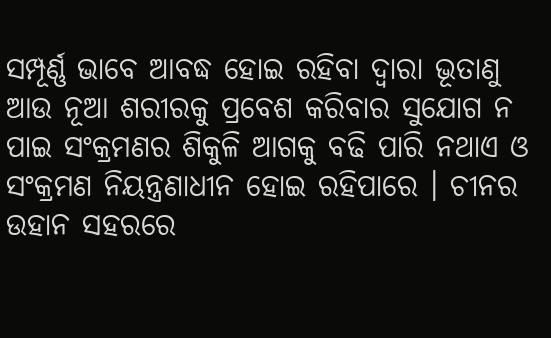ସମ୍ପୂର୍ଣ୍ଣ ଭାବେ ଆବଦ୍ଧ ହୋଇ ରହିବା ଦ୍ୱାରା ଭୂତାଣୁ ଆଉ ନୂଆ ଶରୀରକୁ ପ୍ରବେଶ କରିବାର ସୁଯୋଗ ନ ପାଇ ସଂକ୍ରମଣର ଶିକୁଳି ଆଗକୁ ବଢି ପାରି ନଥାଏ ଓ ସଂକ୍ରମଣ ନିୟନ୍ତ୍ରଣାଧୀନ ହୋଇ ରହିପାରେ । ଚୀନର ଉହାନ ସହରରେ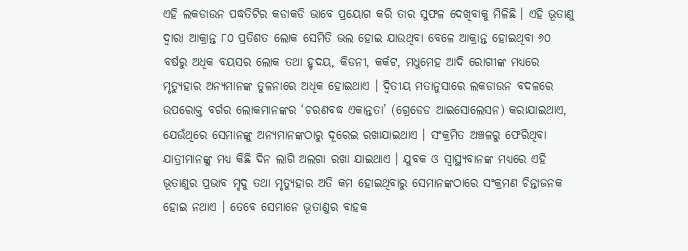ଏହି ଲକଡାଉନ ପଦ୍ଧତିଟିର କଡାକଡି ଭାବେ ପ୍ରୟୋଗ କରି ତାର ସୁଫଳ ଦେଖିବାକୁ ମିଳିଛି । ଏହି ଭୂତାଣୁ ଦ୍ୱାରା ଆକ୍ରାନ୍ତ ୮୦ ପ୍ରତିଶତ ଲୋକ ସେମିତି ଭଲ ହୋଇ ଯାଉଥିବା ବେଳେ ଆକ୍ରାନ୍ତ ହୋଇଥିବା ୬୦ ବର୍ଷରୁ ଅଧିକ ବୟସର ଲୋକ ତଥା ହୃଦୟ, କିଡନୀ, କର୍କଟ, ମଧୁମେହ ଆଦି ରୋଗୀଙ୍କ ମଧ୍ୟରେ ମୃତ୍ୟୁହାର ଅନ୍ୟମାନଙ୍କ ତୁଳନାରେ ଅଧିକ ହୋଇଥାଏ । ଦ୍ୱିତୀୟ ମତାନୁସାରେ ଲକଡାଉନ ବଦଳରେ ଉପରୋକ୍ତ ବର୍ଗର ଲୋକମାନଙ୍କର ‘ଚରଣବଦ୍ଧ ଏକାନ୍ତତା’ (ଗ୍ରେଡେଡ ଆଇସୋଲେସନ) କରାଯାଇଥାଏ, ଯେଉଁଥିରେ ସେମାନଙ୍କୁ ଅନ୍ୟମାନଙ୍କଠାରୁ ଦୂରେଇ ରଖାଯାଇଥାଏ । ସଂକ୍ରମିତ ଅଞ୍ଚଳରୁ ଫେରିଥିବା ଯାତ୍ରୀମାନଙ୍କୁ ମଧ୍ୟ କିଛି ଦିନ ଲାଗି ଅଲଗା ରଖା ଯାଇଥାଏ । ଯୁବକ ଓ ସ୍ୱାସ୍ଥ୍ୟବାନଙ୍କ ମଧ୍ୟରେ ଏହି ଭୂତାଣୁର ପ୍ରଭାବ ମୃଦୁ ତଥା ମୃତ୍ୟୁହାର ଅତି କମ ହୋଇଥିବାରୁ ସେମାନଙ୍କଠାରେ ସଂକ୍ରମଣ ଚିନ୍ତାଜନକ ହୋଇ ନଥାଏ । ତେବେ ସେମାନେ ଭୂତାଣୁର ବାହକ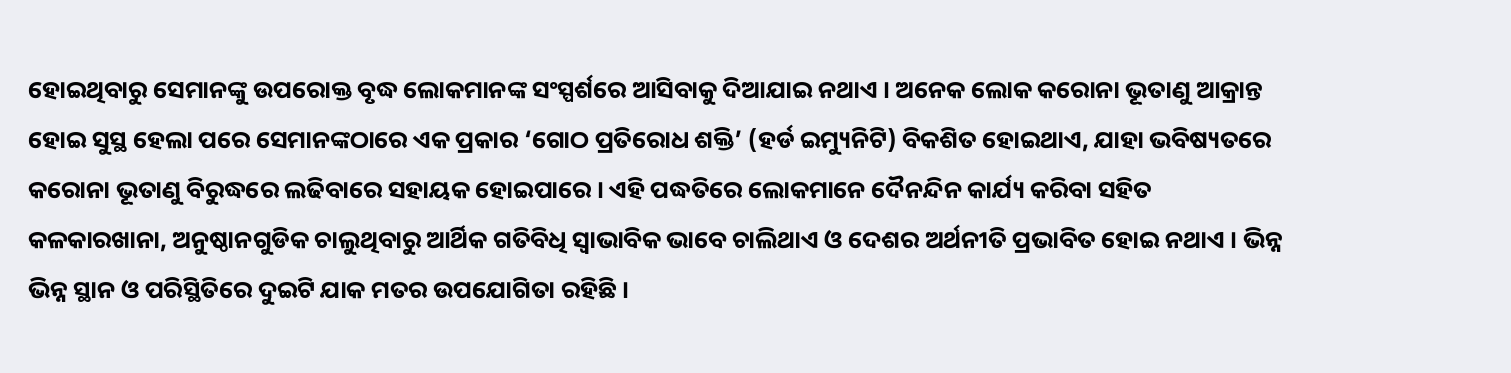ହୋଇଥିବାରୁ ସେମାନଙ୍କୁ ଉପରୋକ୍ତ ବୃଦ୍ଧ ଲୋକମାନଙ୍କ ସଂସ୍ପର୍ଶରେ ଆସିବାକୁ ଦିଆଯାଇ ନଥାଏ । ଅନେକ ଲୋକ କରୋନା ଭୂତାଣୁ ଆକ୍ରାନ୍ତ ହୋଇ ସୁସ୍ଥ ହେଲା ପରେ ସେମାନଙ୍କଠାରେ ଏକ ପ୍ରକାର ‘ଗୋଠ ପ୍ରତିରୋଧ ଶକ୍ତି’ (ହର୍ଡ ଇମ୍ୟୁନିଟି) ବିକଶିତ ହୋଇଥାଏ, ଯାହା ଭବିଷ୍ୟତରେ କରୋନା ଭୂତାଣୁ ବିରୁଦ୍ଧରେ ଲଢିବାରେ ସହାୟକ ହୋଇପାରେ । ଏହି ପଦ୍ଧତିରେ ଲୋକମାନେ ଦୈନନ୍ଦିନ କାର୍ଯ୍ୟ କରିବା ସହିତ କଳକାରଖାନା, ଅନୁଷ୍ଠାନଗୁଡିକ ଚାଲୁଥିବାରୁ ଆର୍ଥିକ ଗତିବିଧି ସ୍ୱାଭାବିକ ଭାବେ ଚାଲିଥାଏ ଓ ଦେଶର ଅର୍ଥନୀତି ପ୍ରଭାବିତ ହୋଇ ନଥାଏ । ଭିନ୍ନ ଭିନ୍ନ ସ୍ଥାନ ଓ ପରିସ୍ଥିତିରେ ଦୁଇଟି ଯାକ ମତର ଉପଯୋଗିତା ରହିଛି ।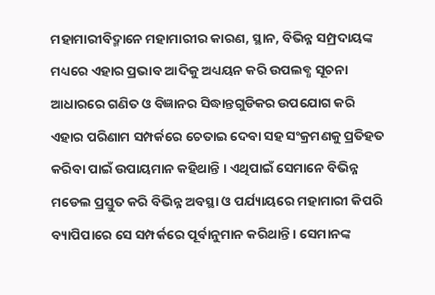ମହାମାରୀବିଦ୍ମାନେ ମହାମାରୀର କାରଣ, ସ୍ଥାନ, ବିଭିନ୍ନ ସମ୍ପ୍ରଦାୟଙ୍କ ମଧ୍ୟରେ ଏହାର ପ୍ରଭାବ ଆଦିକୁ ଅଧ୍ୟୟନ କରି ଉପଲବ୍ଧ ସୂଚନା ଆଧାରରେ ଗଣିତ ଓ ବିଜ୍ଞାନର ସିଦ୍ଧାନ୍ତଗୁଡିକର ଉପଯୋଗ କରି ଏହାର ପରିଣାମ ସମ୍ପର୍କରେ ଚେତାଇ ଦେବା ସହ ସଂକ୍ରମଣକୁ ପ୍ରତିହତ କରିବା ପାଇଁ ଉପାୟମାନ କହିଥାନ୍ତି । ଏଥିପାଇଁ ସେମାନେ ବିଭିନ୍ନ ମଡେଲ ପ୍ରସ୍ତୁତ କରି ବିଭିନ୍ନ ଅବସ୍ଥା ଓ ପର୍ଯ୍ୟାୟରେ ମହାମାରୀ କିପରି ବ୍ୟାପିପାରେ ସେ ସମ୍ପର୍କରେ ପୂର୍ବାନୁମାନ କରିଥାନ୍ତି । ସେମାନଙ୍କ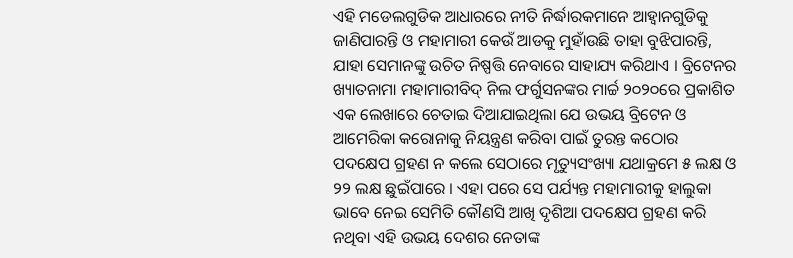ଏହି ମଡେଲଗୁଡିକ ଆଧାରରେ ନୀତି ନିର୍ଦ୍ଧାରକମାନେ ଆହ୍ୱାନଗୁଡିକୁ ଜାଣିପାରନ୍ତି ଓ ମହାମାରୀ କେଉଁ ଆଡକୁ ମୁହାଁଉଛି ତାହା ବୁଝିପାରନ୍ତି, ଯାହା ସେମାନଙ୍କୁ ଉଚିତ ନିଷ୍ପତ୍ତି ନେବାରେ ସାହାଯ୍ୟ କରିଥାଏ । ବ୍ରିଟେନର ଖ୍ୟାତନାମା ମହାମାରୀବିଦ୍ ନିଲ ଫର୍ଗୁସନଙ୍କର ମାର୍ଚ୍ଚ ୨୦୨୦ରେ ପ୍ରକାଶିତ ଏକ ଲେଖାରେ ଚେତାଇ ଦିଆଯାଇଥିଲା ଯେ ଉଭୟ ବ୍ରିଟେନ ଓ ଆମେରିକା କରୋନାକୁ ନିୟନ୍ତ୍ରଣ କରିବା ପାଇଁ ତୁରନ୍ତ କଠୋର ପଦକ୍ଷେପ ଗ୍ରହଣ ନ କଲେ ସେଠାରେ ମୃତ୍ୟୁସଂଖ୍ୟା ଯଥାକ୍ରମେ ୫ ଲକ୍ଷ ଓ ୨୨ ଲକ୍ଷ ଛୁଇଁପାରେ । ଏହା ପରେ ସେ ପର୍ଯ୍ୟନ୍ତ ମହାମାରୀକୁ ହାଲୁକା ଭାବେ ନେଇ ସେମିତି କୌଣସି ଆଖି ଦୃଶିଆ ପଦକ୍ଷେପ ଗ୍ରହଣ କରି ନଥିବା ଏହି ଉଭୟ ଦେଶର ନେତାଙ୍କ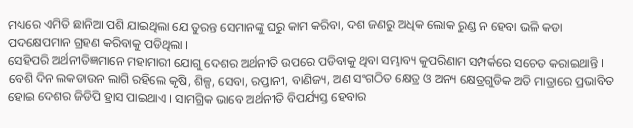ମଧ୍ୟରେ ଏମିତି ଛାନିଆ ପଶି ଯାଇଥିଲା ଯେ ତୁରନ୍ତ ସେମାନଙ୍କୁ ଘରୁ କାମ କରିବା, ଦଶ ଜଣରୁ ଅଧିକ ଲୋକ ରୁଣ୍ଡ ନ ହେବା ଭଳି କଡା ପଦକ୍ଷେପମାନ ଗ୍ରହଣ କରିବାକୁ ପଡିଥିଲା ।
ସେହିପରି ଅର୍ଥନୀତିଜ୍ଞମାନେ ମହାମାରୀ ଯୋଗୁ ଦେଶର ଅର୍ଥନୀତି ଉପରେ ପଡିବାକୁ ଥିବା ସମ୍ଭାବ୍ୟ କୁପରିଣାମ ସମ୍ପର୍କରେ ସଚେତ କରାଇଥାନ୍ତି । ବେଶି ଦିନ ଲକଡାଉନ ଲାଗି ରହିଲେ କୃଷି, ଶିଳ୍ପ, ସେବା, ରପ୍ତାନୀ, ବାଣିଜ୍ୟ, ଅଣ ସଂଗଠିତ କ୍ଷେତ୍ର ଓ ଅନ୍ୟ କ୍ଷେତ୍ରଗୁଡିକ ଅତି ମାତ୍ରାରେ ପ୍ରଭାବିତ ହୋଇ ଦେଶର ଜିଡିପି ହ୍ରାସ ପାଇଥାଏ । ସାମଗ୍ରିକ ଭାବେ ଅର୍ଥନୀତି ବିପର୍ଯ୍ୟସ୍ତ ହେବାର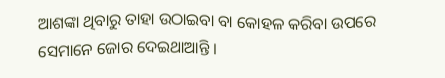ଆଶଙ୍କା ଥିବାରୁ ତାହା ଉଠାଇବା ବା କୋହଳ କରିବା ଉପରେ ସେମାନେ ଜୋର ଦେଇଥାଆନ୍ତି ।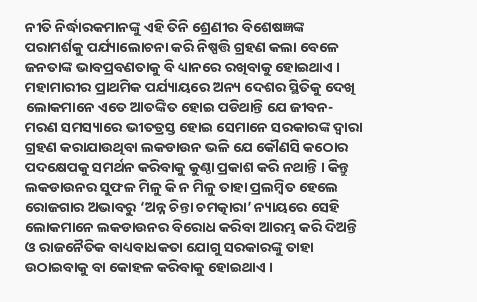ନୀତି ନିର୍ଦ୍ଧାରକମାନଙ୍କୁ ଏହି ତିନି ଶ୍ରେଣୀର ବିଶେଷଜ୍ଞଙ୍କ ପରାମର୍ଶକୁ ପର୍ଯ୍ୟାଲୋଚନା କରି ନିଷ୍ପତ୍ତି ଗ୍ରହଣ କଲା ବେଳେ ଜନତାଙ୍କ ଭାବପ୍ରବଣତାକୁ ବି ଧ୍ୟାନରେ ରଖିବାକୁ ହୋଇଥାଏ । ମହାମାରୀର ପ୍ରାଥମିକ ପର୍ଯ୍ୟାୟରେ ଅନ୍ୟ ଦେଶର ସ୍ଥିତିକୁ ଦେଖି ଲୋକମାନେ ଏତେ ଆତଙ୍କିତ ହୋଇ ପଡିଥାନ୍ତି ଯେ ଜୀବନ-ମରଣ ସମସ୍ୟାରେ ଭୀତତ୍ରସ୍ତ ହୋଇ ସେମାନେ ସରକାରଙ୍କ ଦ୍ୱାରା ଗ୍ରହଣ କରାଯାଉଥିବା ଲକଡାଉନ ଭଳି ଯେ କୌଣସି କଠୋର ପଦକ୍ଷେପକୁ ସମର୍ଥନ କରିବାକୁ କୁଣ୍ଠା ପ୍ରକାଶ କରି ନଥାନ୍ତି । କିନ୍ତୁ ଲକଡାଉନର ସୁଫଳ ମିଳୁ କି ନ ମିଳୁ ତାହା ପ୍ରଲମ୍ବିତ ହେଲେ ରୋଜଗାର ଅଭାବରୁ ‘ଅନ୍ନ ଚିନ୍ତା ଚମତ୍କାରା’ ନ୍ୟାୟରେ ସେହି ଲୋକମାନେ ଲକଡାଉନର ବିରୋଧ କରିବା ଆରମ୍ଭ କରି ଦିଅନ୍ତି ଓ ରାଜନୈତିକ ବାଧ୍ୟବାଧକତା ଯୋଗୁ ସରକାରଙ୍କୁ ତାହା ଉଠାଇବାକୁ ବା କୋହଳ କରିବାକୁ ହୋଇଥାଏ ।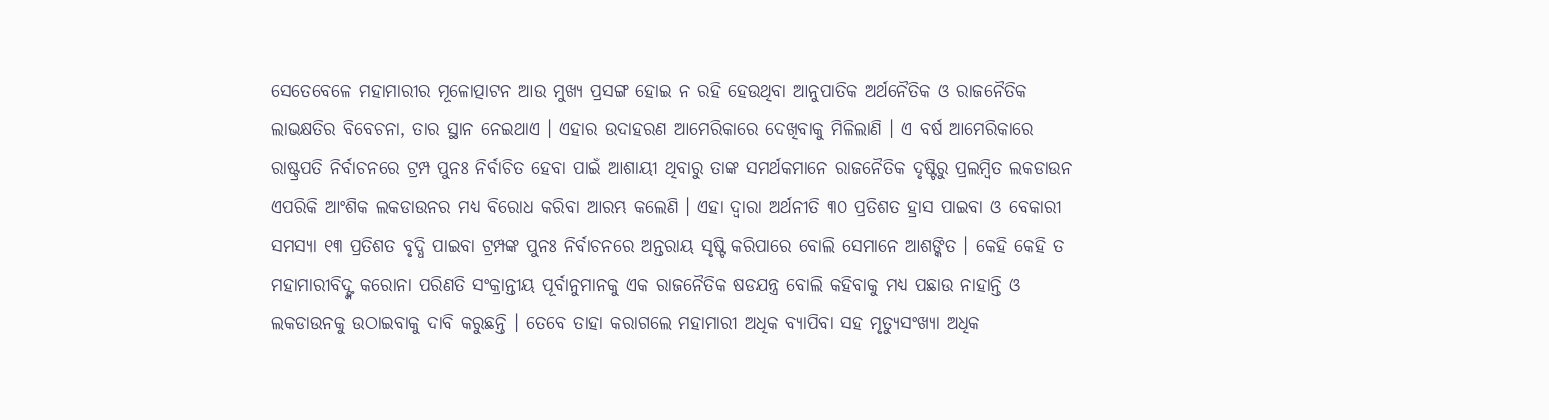ସେତେବେଳେ ମହାମାରୀର ମୂଳୋତ୍ପାଟନ ଆଉ ମୁଖ୍ୟ ପ୍ରସଙ୍ଗ ହୋଇ ନ ରହି ହେଉଥିବା ଆନୁପାତିକ ଅର୍ଥନୈତିକ ଓ ରାଜନୈତିକ ଲାଭକ୍ଷତିର ବିବେଚନା, ତାର ସ୍ଥାନ ନେଇଥାଏ । ଏହାର ଉଦାହରଣ ଆମେରିକାରେ ଦେଖିବାକୁ ମିଳିଲାଣି । ଏ ବର୍ଷ ଆମେରିକାରେ ରାଷ୍ଟ୍ରପତି ନିର୍ବାଚନରେ ଟ୍ରମ୍ପ ପୁନଃ ନିର୍ବାଚିତ ହେବା ପାଇଁ ଆଶାୟୀ ଥିବାରୁ ତାଙ୍କ ସମର୍ଥକମାନେ ରାଜନୈତିକ ଦୃଷ୍ଟିରୁ ପ୍ରଲମ୍ବିତ ଲକଡାଉନ ଏପରିକି ଆଂଶିକ ଲକଡାଉନର ମଧ୍ୟ ବିରୋଧ କରିବା ଆରମ୍ଭ କଲେଣି । ଏହା ଦ୍ୱାରା ଅର୍ଥନୀତି ୩୦ ପ୍ରତିଶତ ହ୍ରାସ ପାଇବା ଓ ବେକାରୀ ସମସ୍ୟା ୧୩ ପ୍ରତିଶତ ବୃଦ୍ଧି ପାଇବା ଟ୍ରମ୍ପଙ୍କ ପୁନଃ ନିର୍ବାଚନରେ ଅନ୍ତରାୟ ସୃଷ୍ଟି କରିପାରେ ବୋଲି ସେମାନେ ଆଶଙ୍କିତ । କେହି କେହି ତ ମହାମାରୀବିଦ୍ଙ୍କ କରୋନା ପରିଣତି ସଂକ୍ରାନ୍ତୀୟ ପୂର୍ବାନୁମାନକୁ ଏକ ରାଜନୈତିକ ଷଡଯନ୍ତ୍ର ବୋଲି କହିବାକୁ ମଧ୍ୟ ପଛାଉ ନାହାନ୍ତି ଓ ଲକଡାଉନକୁ ଉଠାଇବାକୁ ଦାବି କରୁଛନ୍ତି । ତେବେ ତାହା କରାଗଲେ ମହାମାରୀ ଅଧିକ ବ୍ୟାପିବା ସହ ମୃତ୍ୟୁସଂଖ୍ୟା ଅଧିକ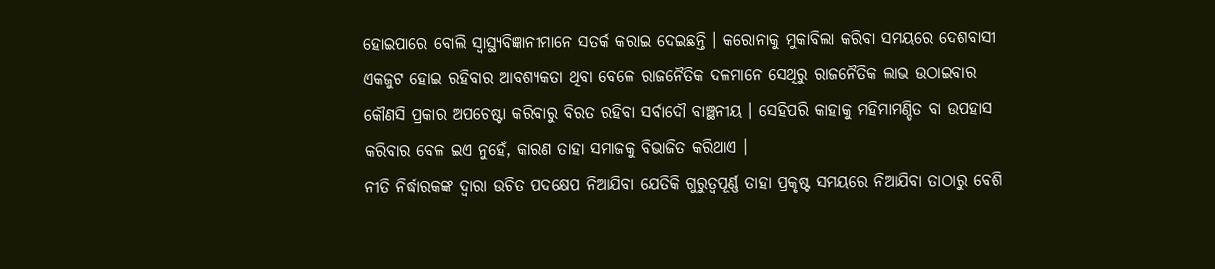ହୋଇପାରେ ବୋଲି ସ୍ୱାସ୍ଥ୍ୟବିଜ୍ଞାନୀମାନେ ସତର୍କ କରାଇ ଦେଇଛନ୍ତି । କରୋନାକୁ ମୁକାବିଲା କରିବା ସମୟରେ ଦେଶବାସୀ ଏକଜୁଟ ହୋଇ ରହିବାର ଆବଶ୍ୟକତା ଥିବା ବେଳେ ରାଜନୈତିକ ଦଳମାନେ ସେଥିରୁ ରାଜନୈତିକ ଲାଭ ଉଠାଇବାର କୌଣସି ପ୍ରକାର ଅପଚେଷ୍ଟା କରିବାରୁ ବିରତ ରହିବା ସର୍ବାଦୌ ବାଞ୍ଛନୀୟ । ସେହିପରି କାହାକୁ ମହିମାମଣ୍ଡିତ ବା ଉପହାସ କରିବାର ବେଳ ଇଏ ନୁହେଁ, କାରଣ ତାହା ସମାଜକୁ ବିଭାଜିତ କରିଥାଏ ।
ନୀତି ନିର୍ଦ୍ଧାରକଙ୍କ ଦ୍ୱାରା ଉଚିତ ପଦକ୍ଷେପ ନିଆଯିବା ଯେତିକି ଗୁରୁତ୍ୱପୂର୍ଣ୍ଣ ତାହା ପ୍ରକୃଷ୍ଟ ସମୟରେ ନିଆଯିବା ତାଠାରୁ ବେଶି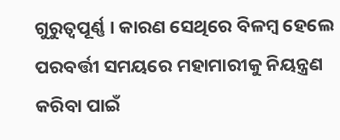ଗୁରୁତ୍ୱପୂର୍ଣ୍ଣ । କାରଣ ସେଥିରେ ବିଳମ୍ବ ହେଲେ ପରବର୍ତ୍ତୀ ସମୟରେ ମହାମାରୀକୁ ନିୟନ୍ତ୍ରଣ କରିବା ପାଇଁ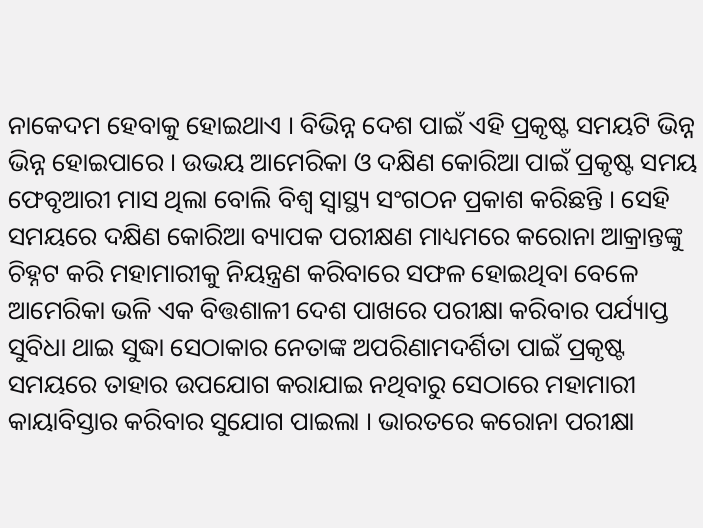ନାକେଦମ ହେବାକୁ ହୋଇଥାଏ । ବିଭିନ୍ନ ଦେଶ ପାଇଁ ଏହି ପ୍ରକୃଷ୍ଟ ସମୟଟି ଭିନ୍ନ ଭିନ୍ନ ହୋଇପାରେ । ଉଭୟ ଆମେରିକା ଓ ଦକ୍ଷିଣ କୋରିଆ ପାଇଁ ପ୍ରକୃଷ୍ଟ ସମୟ ଫେବୃଆରୀ ମାସ ଥିଲା ବୋଲି ବିଶ୍ୱ ସ୍ୱାସ୍ଥ୍ୟ ସଂଗଠନ ପ୍ରକାଶ କରିଛନ୍ତି । ସେହି ସମୟରେ ଦକ୍ଷିଣ କୋରିଆ ବ୍ୟାପକ ପରୀକ୍ଷଣ ମାଧ୍ୟମରେ କରୋନା ଆକ୍ରାନ୍ତଙ୍କୁ ଚିହ୍ନଟ କରି ମହାମାରୀକୁ ନିୟନ୍ତ୍ରଣ କରିବାରେ ସଫଳ ହୋଇଥିବା ବେଳେ ଆମେରିକା ଭଳି ଏକ ବିତ୍ତଶାଳୀ ଦେଶ ପାଖରେ ପରୀକ୍ଷା କରିବାର ପର୍ଯ୍ୟାପ୍ତ ସୁବିଧା ଥାଇ ସୁଦ୍ଧା ସେଠାକାର ନେତାଙ୍କ ଅପରିଣାମଦର୍ଶିତା ପାଇଁ ପ୍ରକୃଷ୍ଟ ସମୟରେ ତାହାର ଉପଯୋଗ କରାଯାଇ ନଥିବାରୁ ସେଠାରେ ମହାମାରୀ କାୟାବିସ୍ତାର କରିବାର ସୁଯୋଗ ପାଇଲା । ଭାରତରେ କରୋନା ପରୀକ୍ଷା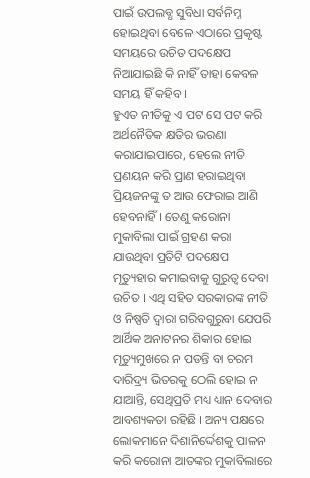ପାଇଁ ଉପଲବ୍ଧ ସୁବିଧା ସର୍ବନିମ୍ନ ହୋଇଥିବା ବେଳେ ଏଠାରେ ପ୍ରକୃଷ୍ଟ ସମୟରେ ଉଚିତ ପଦକ୍ଷେପ ନିଆଯାଇଛି କି ନାହିଁ ତାହା କେବଳ ସମୟ ହିଁ କହିବ ।
ହୁଏତ ନୀତିକୁ ଏ ପଟ ସେ ପଟ କରି ଅର୍ଥନୈତିକ କ୍ଷତିର ଭରଣା କରାଯାଇପାରେ, ହେଲେ ନୀତି ପ୍ରଣୟନ କରି ପ୍ରାଣ ହରାଇଥିବା ପ୍ରିୟଜନଙ୍କୁ ତ ଆଉ ଫେରାଇ ଆଣି ହେବନାହିଁ । ତେଣୁ କରୋନା ମୁକାବିଲା ପାଇଁ ଗ୍ରହଣ କରା ଯାଉଥିବା ପ୍ରତିଟି ପଦକ୍ଷେପ ମୃତ୍ୟୁହାର କମାଇବାକୁ ଗୁରୁତ୍ୱ ଦେବା ଉଚିତ । ଏଥି ସହିତ ସରକାରଙ୍କ ନୀତି ଓ ନିଷ୍ପତି ଦ୍ୱାରା ଗରିବଗୁରୁବା ଯେପରି ଆର୍ଥିକ ଅନାଟନର ଶିକାର ହୋଇ ମୃତ୍ୟୁମୁଖରେ ନ ପଡନ୍ତି ବା ଚରମ ଦାରିଦ୍ର୍ୟ ଭିତରକୁ ଠେଲି ହୋଇ ନ ଯାଆନ୍ତି, ସେଥିପ୍ରତି ମଧ୍ୟ ଧ୍ୟାନ ଦେବାର ଆବଶ୍ୟକତା ରହିଛି । ଅନ୍ୟ ପକ୍ଷରେ ଲୋକମାନେ ଦିଶାନିର୍ଦ୍ଦେଶକୁ ପାଳନ କରି କରୋନା ଆତଙ୍କର ମୁକାବିଲାରେ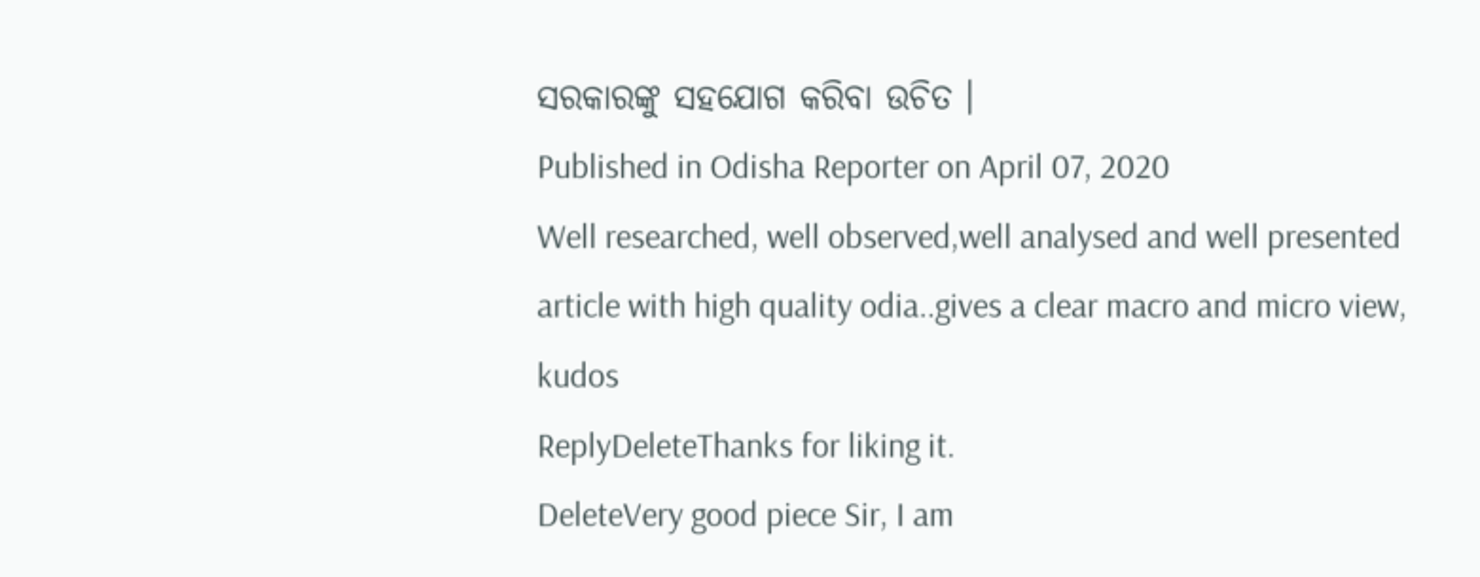ସରକାରଙ୍କୁ ସହଯୋଗ କରିବା ଉଚିତ ।
Published in Odisha Reporter on April 07, 2020
Well researched, well observed,well analysed and well presented article with high quality odia..gives a clear macro and micro view, kudos
ReplyDeleteThanks for liking it.
DeleteVery good piece Sir, I am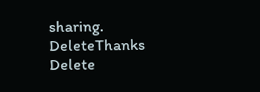sharing.
DeleteThanks
Delete